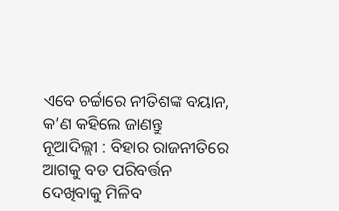ଏବେ ଚର୍ଚ୍ଚାରେ ନୀତିଶଙ୍କ ବୟାନ, କ’ଣ କହିଲେ ଜାଣନ୍ତୁ
ନୂଆଦିଲ୍ଲୀ : ବିହାର ରାଜନୀତିରେ ଆଗକୁ ବଡ ପରିବର୍ତ୍ତନ ଦେଖିବାକୁ ମିଳିବ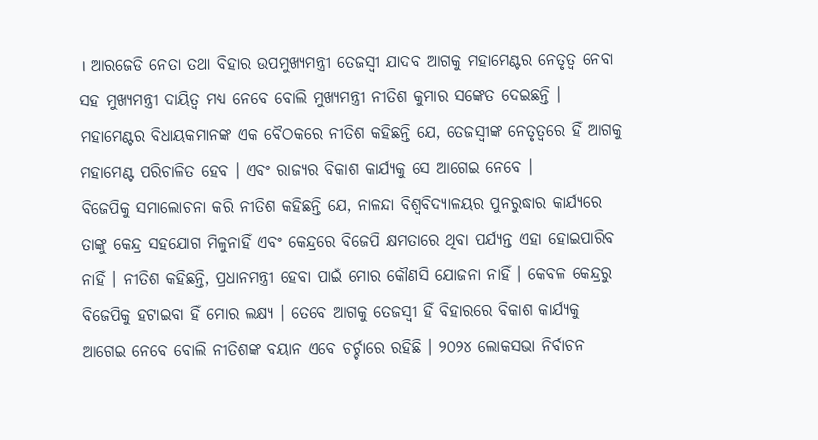। ଆରଜେଡି ନେତା ତଥା ବିହାର ଉପମୁଖ୍ୟମନ୍ତ୍ରୀ ତେଜସ୍ୱୀ ଯାଦବ ଆଗକୁ ମହାମେଣ୍ଟର ନେତୃତ୍ୱ ନେବା ସହ ମୁଖ୍ୟମନ୍ତ୍ରୀ ଦାୟିତ୍ୱ ମଧ୍ୟ ନେବେ ବୋଲି ମୁଖ୍ୟମନ୍ତ୍ରୀ ନୀତିଶ କୁମାର ସଙ୍କେତ ଦେଇଛନ୍ତି । ମହାମେଣ୍ଟର ବିଧାୟକମାନଙ୍କ ଏକ ବୈଠକରେ ନୀତିଶ କହିଛନ୍ତି ଯେ, ତେଜସ୍ୱୀଙ୍କ ନେତୃତ୍ୱରେ ହିଁ ଆଗକୁ ମହାମେଣ୍ଟ ପରିଚାଳିତ ହେବ । ଏବଂ ରାଜ୍ୟର ବିକାଶ କାର୍ଯ୍ୟକୁ ସେ ଆଗେଇ ନେବେ ।
ବିଜେପିକୁ ସମାଲୋଚନା କରି ନୀତିଶ କହିଛନ୍ତି ଯେ, ନାଳନ୍ଦା ବିଶ୍ୱବିଦ୍ୟାଳୟର ପୁନରୁଦ୍ଧାର କାର୍ଯ୍ୟରେ ତାଙ୍କୁ କେନ୍ଦ୍ର ସହଯୋଗ ମିଳୁନାହିଁ ଏବଂ କେନ୍ଦ୍ରରେ ବିଜେପି କ୍ଷମତାରେ ଥିବା ପର୍ଯ୍ୟନ୍ତ ଏହା ହୋଇପାରିବ ନାହିଁ । ନୀତିଶ କହିଛନ୍ତି, ପ୍ରଧାନମନ୍ତ୍ରୀ ହେବା ପାଇଁ ମୋର କୌଣସି ଯୋଜନା ନାହିଁ । କେବଳ କେନ୍ଦ୍ରରୁ ବିଜେପିକୁ ହଟାଇବା ହିଁ ମୋର ଲକ୍ଷ୍ୟ । ତେବେ ଆଗକୁ ତେଜସ୍ୱୀ ହିଁ ବିହାରରେ ବିକାଶ କାର୍ଯ୍ୟକୁ ଆଗେଇ ନେବେ ବୋଲି ନୀତିଶଙ୍କ ବୟାନ ଏବେ ଚର୍ଚ୍ଚାରେ ରହିଛି । ୨୦୨୪ ଲୋକସଭା ନିର୍ବାଚନ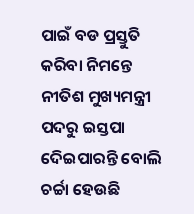ପାଇଁ ବଡ ପ୍ରସ୍ତୁତି କରିବା ନିମନ୍ତେ ନୀତିଶ ମୁଖ୍ୟମନ୍ତ୍ରୀ ପଦରୁ ଇସ୍ତପା ଦେିଇପାରନ୍ତି ବୋଲି ଚର୍ଚ୍ଚା ହେଉଛି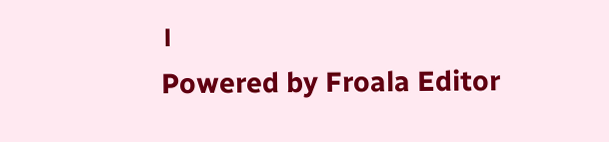।
Powered by Froala Editor